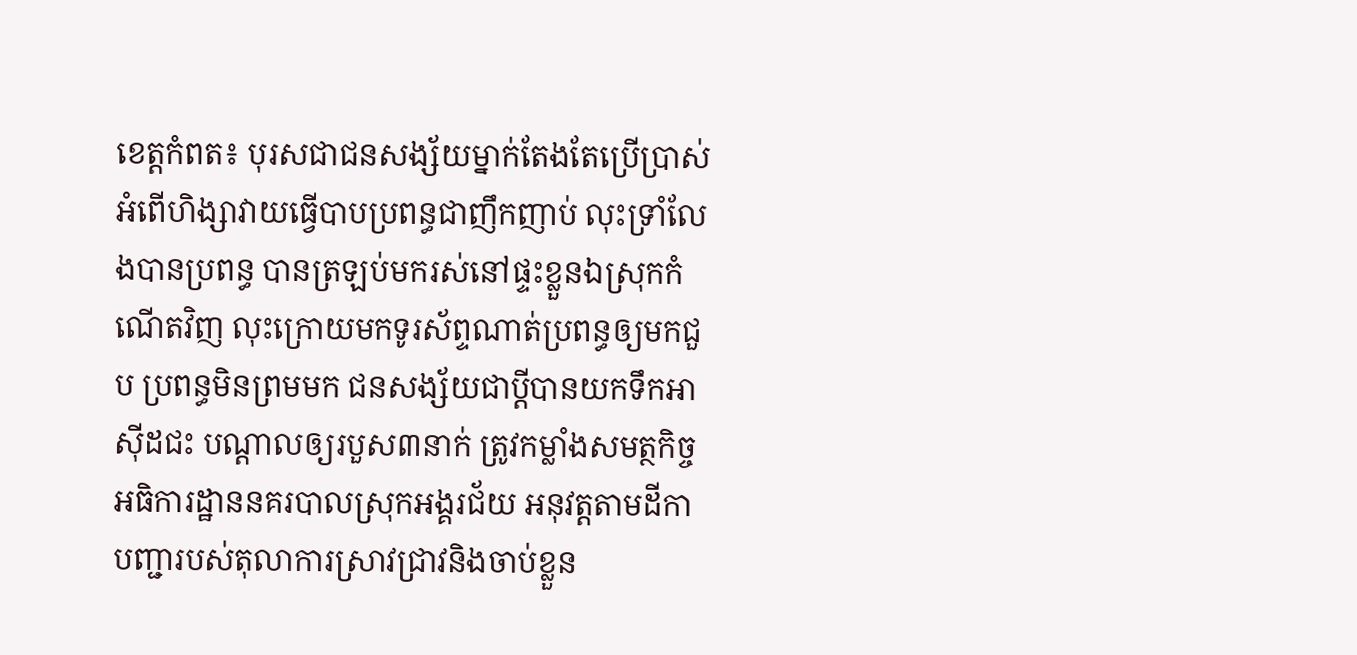ខេត្តកំពត៖ បុរសជាជនសង្ស័យម្នាក់តែងតែប្រើប្រាស់អំពើហិង្សាវាយធ្វើបាបប្រពន្ធជាញឹកញាប់ លុះទ្រាំលែងបានប្រពន្ធ បានត្រឡប់មករស់នៅផ្ទះខ្លួនឯស្រុកកំណើតវិញ លុះក្រោយមកទូរស័ព្ទណាត់ប្រពន្ធឲ្យមកជួប ប្រពន្ធមិនព្រមមក ជនសង្ស័យជាប្ដីបានយកទឹកអាស៊ីដជះ បណ្ដាលឲ្យរបួស៣នាក់ ត្រូវកម្លាំងសមត្ថកិច្ចអធិការដ្ឋាននគរបាលស្រុកអង្គរជ័យ អនុវត្តតាមដីកាបញ្ជារបស់តុលាការស្រាវជ្រាវនិងចាប់ខ្លួន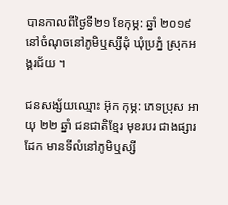បានកាលពីថ្ងៃទី២១ ខែកុម្ភ: ឆ្នាំ ២០១៩ នៅចំណុចនៅភូមិឬស្សីដុំ ឃុំប្រភ្នំ ស្រុកអង្គរជ័យ ។

ជនសង្ស័យឈ្មោះ អ៊ុក កុម្ភ: ភេទប្រុស អាយុ ២២ ឆ្នាំ ជនជាតិខ្មែរ មុខរបរ ជាងផ្សារដែក មានទីលំនៅភូមិឬស្សី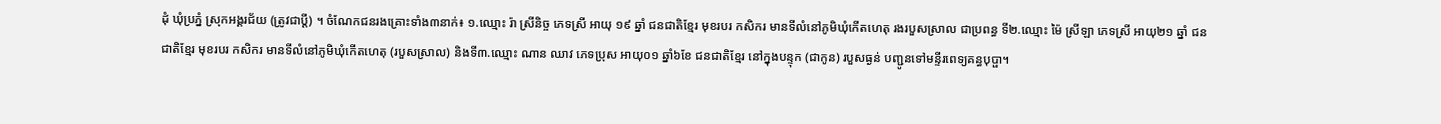ដុំ ឃុំប្រភ្នំ ស្រុកអង្គរជ័យ (ត្រូវជាប្តី) ។ ចំណែកជនរងគ្រោះទាំង៣នាក់៖ ១.ឈ្មោះ រ៉ា ស្រីនិច្ច ភេទស្រី អាយុ ១៩ ឆ្នាំ ជនជាតិខ្មែរ មុខរបរ កសិករ មានទីលំនៅភូមិឃុំកើតហេតុ រងរបួសស្រាល ជាប្រពន្ធ ទី២.ឈ្មោះ ម៉ៃ ស្រីឡា ភេទស្រី អាយុ២១ ឆ្នាំ ជនជាតិខ្មែរ មុខរបរ កសិករ មានទីលំនៅភូមិឃុំកើតហេតុ (របួសស្រាល) និងទី៣.ឈ្មោះ ណាន ឈាវ ភេទប្រុស អាយុ០១ ឆ្នាំ៦ខែ ជនជាតិខ្មែរ នៅក្នុងបន្ទុក (ជាកូន) របួសធ្ងន់ បញ្ជូនទៅមន្ទីរពេទ្យគន្ធបុប្ផា។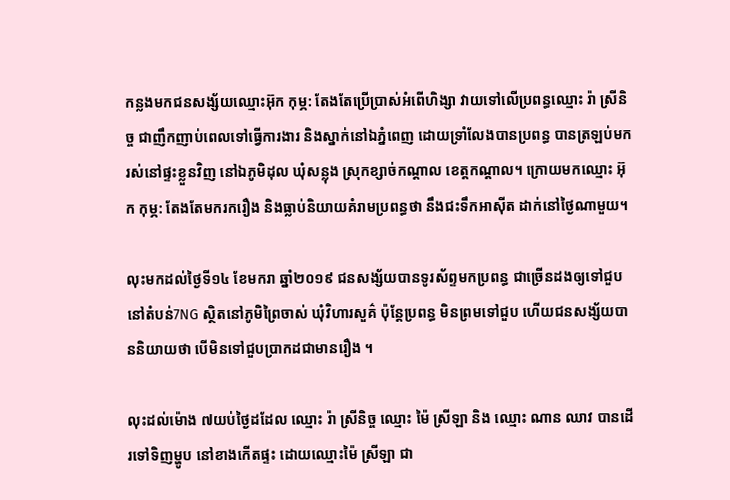កន្លងមកជនសង្ស័យឈ្មោះអ៊ុក កុម្ភ: តែងតែប្រើប្រាស់អំពើហិង្សា វាយទៅលើប្រពន្ធឈ្មោះ រ៉ា ស្រីនិច្ច ជាញឹកញាប់ពេលទៅធ្វើការងារ និងស្នាក់នៅឯភ្នំពេញ ដោយទ្រាំលែងបានប្រពន្ធ បានត្រឡប់មករស់នៅផ្ទះខ្លួនវិញ នៅឯភូមិដុល ឃុំសន្លុង ស្រុកខ្សាច់កណ្ដាល ខេត្តកណ្ដាល។ ក្រោយមកឈ្មោះ អ៊ុក កុម្ភ: តែងតែមករករឿង និងធ្លាប់និយាយគំរាមប្រពន្ធថា នឹងជះទឹកអាស៊ីត ដាក់នៅថ្ងៃណាមួយ។

លុះមកដល់ថ្ងៃទី១៤ ខែមករា ឆ្នាំ២០១៩ ជនសង្ស័យបានទូរស័ព្ទមកប្រពន្ធ ជាច្រើនដងឲ្យទៅជួបនៅតំបន់7NG ស្ថិតនៅភូមិព្រៃចាស់ ឃុំវិហារសួគ៌ ប៉ុន្តែប្រពន្ធ មិនព្រមទៅជួប ហើយជនសង្ស័យបាននិយាយថា បើមិនទៅជួបប្រាកដជាមានរឿង ។

លុះដល់ម៉ោង ៧យប់ថ្ងៃដដែល ឈ្មោះ រ៉ា ស្រីនិច្ច ឈ្មោះ ម៉ៃ ស្រីឡា និង ឈ្មោះ ណាន ឈាវ បានដើរទៅទិញម្ហូប នៅខាងកើតផ្ទះ ដោយឈ្មោះម៉ៃ ស្រីឡា ជា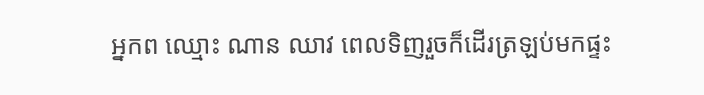អ្នកព ឈ្មោះ ណាន ឈាវ ពេលទិញរួចក៏ដើរត្រឡប់មកផ្ទះ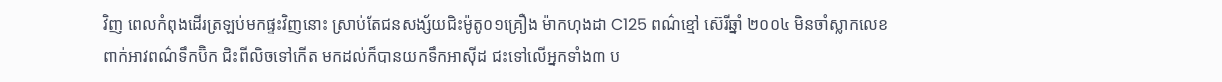វិញ ពេលកំពុងដើរត្រឡប់មកផ្ទះវិញនោះ ស្រាប់តែជនសង្ស័យជិះម៉ូតូ០១គ្រឿង ម៉ាកហុងដា C125 ពណ៌ខ្មៅ ស៊េរីឆ្នាំ ២០០៤ មិនចាំស្លាកលេខ ពាក់អាវពណ៌ទឹកប៊ិក ជិះពីលិចទៅកើត មកដល់ក៏បានយកទឹកអាស៊ីដ ជះទៅលើអ្នកទាំង៣ ប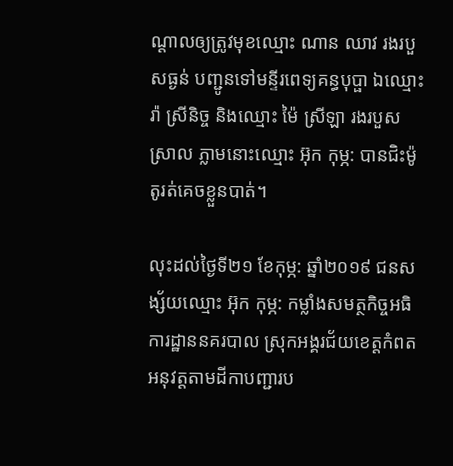ណ្តាលឲ្យត្រូវមុខឈ្មោះ ណាន ឈាវ រងរបួសធ្ងន់ បញ្ជូនទៅមន្ទីរពេទ្យគន្ធបុប្ផា ឯឈ្មោះ រ៉ា ស្រីនិច្ច និងឈ្មោះ ម៉ៃ ស្រីឡា រងរបួសស្រាល ភ្លាមនោះឈ្មោះ អ៊ុក កុម្ភ: បានជិះម៉ូតូរត់គេចខ្លួនបាត់។

លុះដល់ថ្ងៃទី២១ ខែកុម្ភ: ឆ្នាំ២០១៩ ជនសង្ស័យឈ្មោះ អ៊ុក កុម្ភ: កម្លាំងសមត្ថកិច្ចអធិការដ្ឋាននគរបាល ស្រុកអង្គរជ័យខេត្ដកំពត អនុវត្តតាមដីកាបញ្ជារប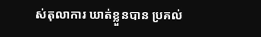ស់តុលាការ ឃាត់ខ្លួនបាន ប្រគល់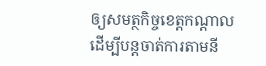ឲ្យសមត្ថកិច្ចខេត្ដកណ្ដាល ដើម្បីបន្តចាត់ការតាមនី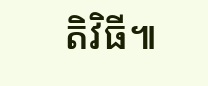តិវិធី៕